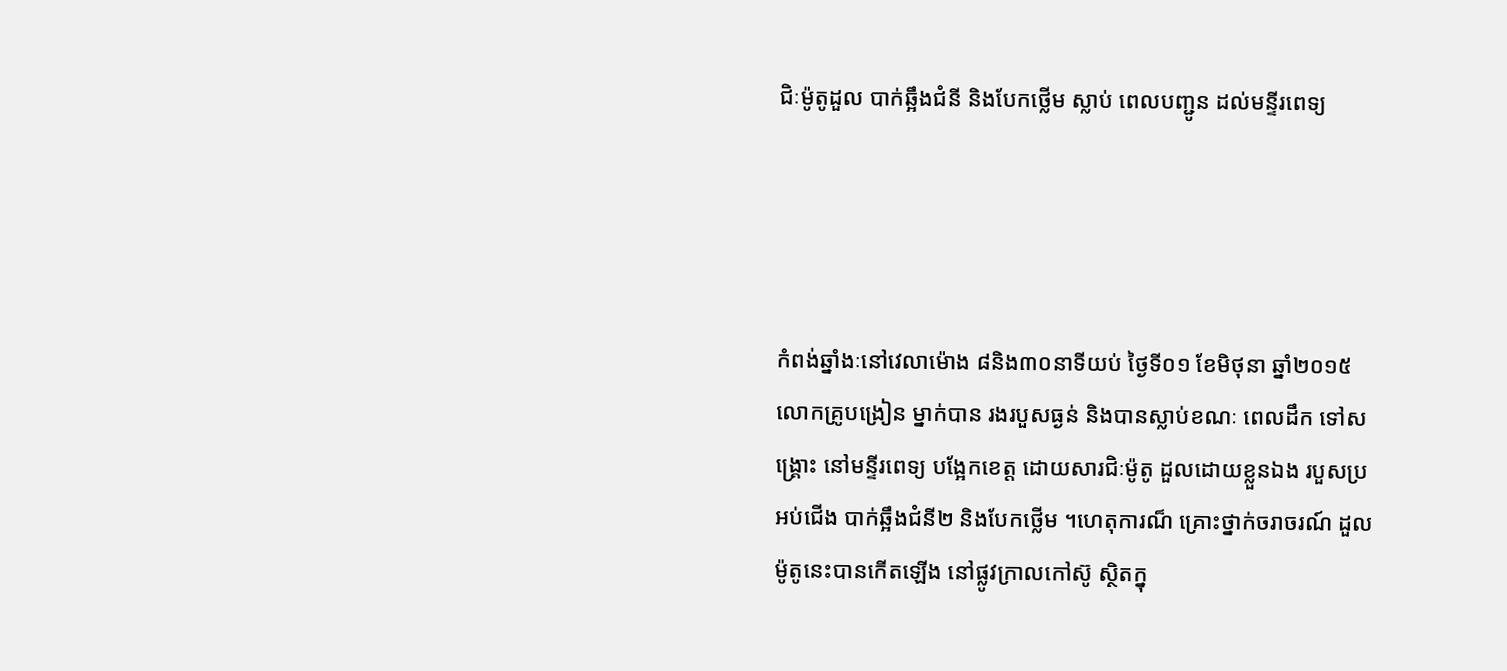ជិៈម៉ូតូដួល បាក់ឆ្អឹងជំនី និងបែកថ្លើម ស្លាប់ ពេលបញ្ជូន ដល់មន្ទីរពេទ្យ




កំពង់ឆ្នាំងៈនៅវេលាម៉ោង ៨និង៣០នាទីយប់ ថ្ងៃទី០១ ខែមិថុនា ឆ្នាំ២០១៥ លោកគ្រូបង្រៀន ម្នាក់បាន រងរបួសធ្ងន់ និងបានស្លាប់ខណៈ ពេលដឹក ទៅសង្គ្រោះ នៅមន្ទីរពេទ្យ បង្អែកខេត្ត ដោយសារជិៈម៉ូតូ ដួលដោយខ្លួនឯង របួសប្រអប់ជើង បាក់ឆ្អឹងជំនី២ និងបែកថ្លើម ។ហេតុការណ៏ គ្រោះថ្នាក់ចរាចរណ៍ ដួលម៉ូតូនេះបានកើតឡើង នៅផ្លូវក្រាលកៅស៊ូ ស្ថិតក្នុ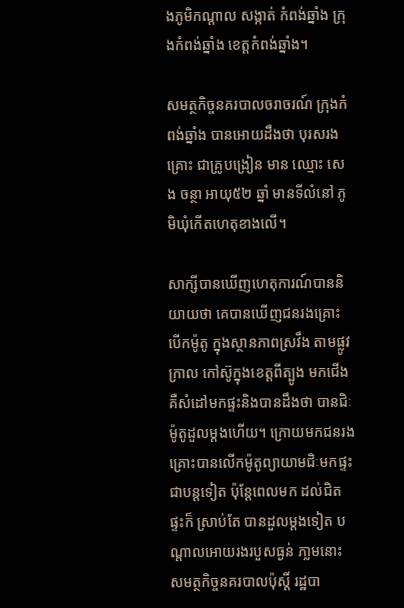ងភូមិកណ្តាល សង្កាត់ កំពង់ឆ្នាំង ក្រុងកំពង់ឆ្នាំង ខេត្តកំពង់ឆ្នាំង។

សមត្ថកិច្ចនគរបាលចរាចរណ៍ ក្រុងកំពង់ឆ្នាំង បានអោយដឹងថា បុរសរងគ្រោះ ជាគ្រូបង្រៀន មាន ឈ្មោះ សេង ចន្ថា អាយុ៥២ ឆ្នាំ មានទីលំនៅ ភូមិឃុំកើតហេតុខាងលើ។

សាក្សីបានឃើញហេតុការណ៍បាននិយាយថា គេបានឃើញជនរងគ្រោះ បើកម៉ូតូ ក្នុងស្ថានភាពស្រវឹង តាមផ្លូវកា្រល កៅស៊ូក្នុងខេត្តពីត្បូង មកជើង គឺសំដៅមកផ្ទះនិងបានដឹងថា បានជិៈម៉ូតូដួលម្តងហើយ។ ក្រោយមកជនរងគ្រោះបានលើកម៉ូតូព្យាយាមជិៈមកផ្ទះជាបន្តទៀត ប៉ុន្តែពេលមក ដល់ជិតផ្ទះក៏ សា្រប់តែ បានដួលម្តងទៀត បណ្តាលអោយរងរបួសធ្ងន់ ភា្លមនោះ សមត្ថកិច្ចនគរបាលប៉ុស្តិ៍ រដ្ឋបា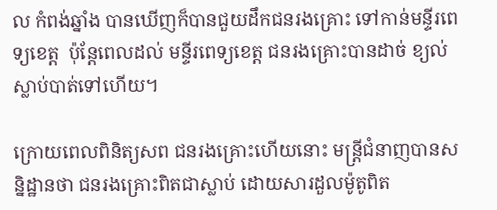ល កំពង់ឆ្នាំង បានឃើញក៏បានជួយដឹកជនរងគ្រោះ ទៅកាន់មន្ទីរពេទ្យខេត្ត  ប៉ុន្តែពេលដល់ មន្ទីរពេទ្យខេត្ត ជនរងគ្រោះបានដាច់ ខ្យល់ ស្លាប់បាត់ទៅហើយ។

ក្រោយពេលពិនិត្យសព ជនរងគ្រោះហើយនោះ មន្ត្រីជំនាញបានសន្និដ្ឋានថា ជនរងគ្រោះពិតជាស្លាប់ ដោយសារដួលម៉ូតូពិត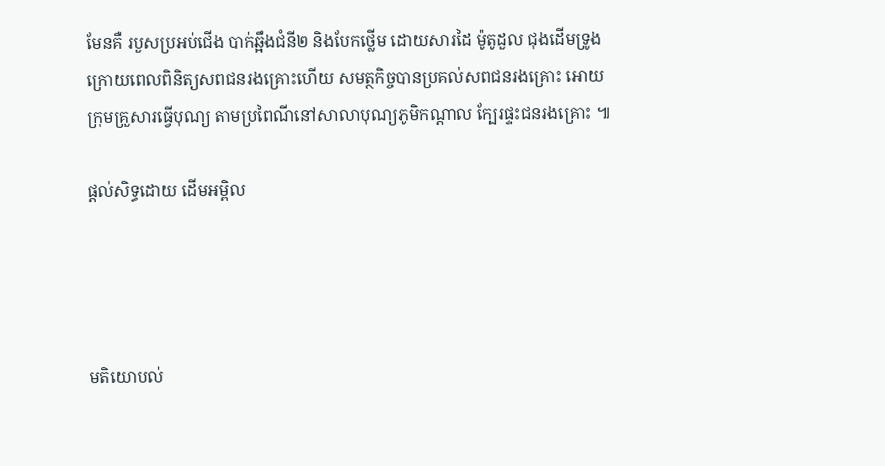មែនគឺ របួសប្រអប់ជើង បាក់ឆ្អឹងជំនី២ និងបែកថ្លើម ដោយសារដៃ ម៉ូតូដួល ជុងដើមទ្រូង  ក្រោយពេលពិនិត្យសពជនរងគ្រោះហើយ សមត្ថកិច្ចបានប្រគល់សពជនរងគ្រោះ អោយក្រុមគ្រួសារធ្វើបុណ្យ តាមប្រពៃណីនៅសាលាបុណ្យភូមិកណ្តាល ក្បែរផ្ទះជនរងគ្រោះ ៕

ផ្តល់សិទ្ធដោយ ដើមអម្ពិល




មតិយោបល់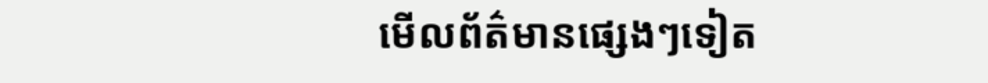មើលព័ត៌មានផ្សេងៗទៀត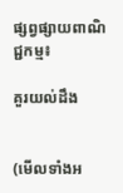ផ្សព្វផ្សាយពាណិជ្ជកម្ម៖

គួរយល់ដឹង


(មើលទាំងអ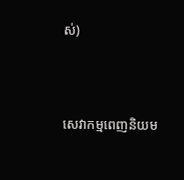ស់)



សេវាកម្មពេញនិយម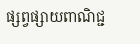ផ្សព្វផ្សាយពាណិជ្ជ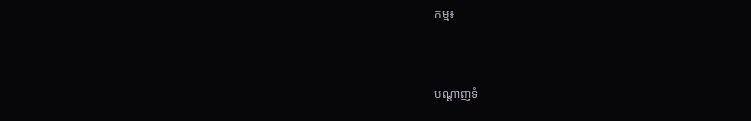កម្ម៖


បណ្តាញទំ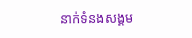នាក់ទំនងសង្គម